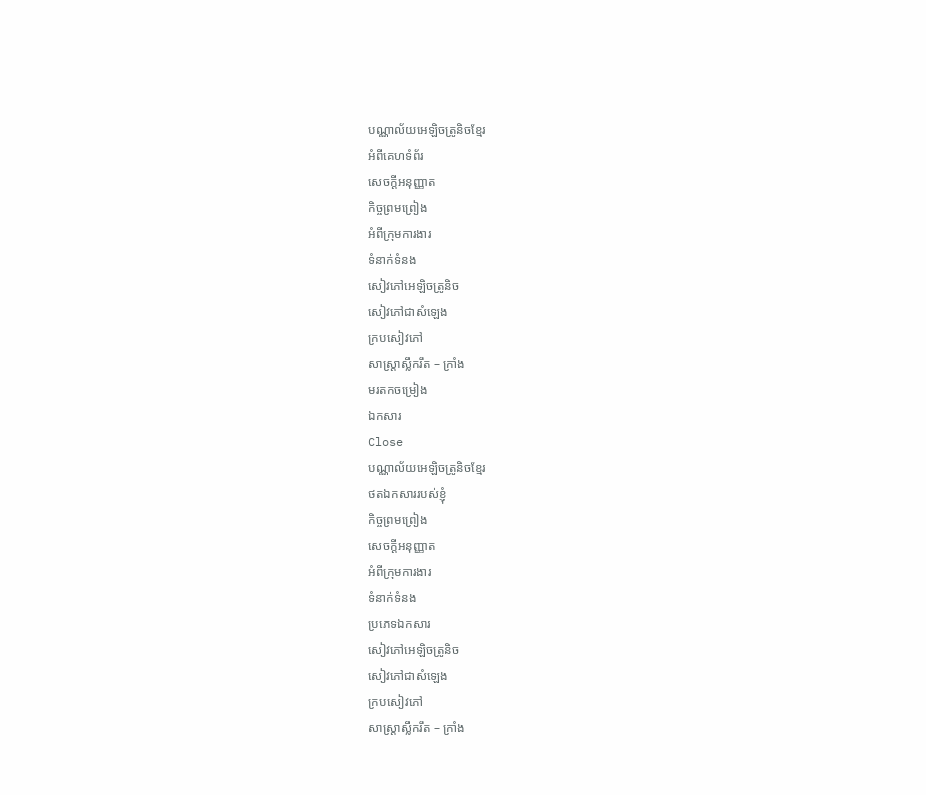បណ្ណាល័យអេឡិចត្រូនិចខ្មែរ
អំពីគេហទំព័រ
សេចក្ដីអនុញ្ញាត
កិច្ចព្រមព្រៀង
អំពីក្រុមការងារ
ទំនាក់ទំនង
សៀវភៅអេឡិចត្រូនិច
សៀវភៅជាសំឡេង
ក្របសៀវភៅ
សាស្ត្រាស្លឹករឹត – ក្រាំង
មរតកចម្រៀង
ឯកសារ
Close
បណ្ណាល័យអេឡិចត្រូនិចខ្មែរ
ថតឯកសាររបស់ខ្ញុំ
កិច្ចព្រមព្រៀង
សេចក្ដីអនុញ្ញាត
អំពីក្រុមការងារ
ទំនាក់ទំនង
ប្រភេទឯកសារ
សៀវភៅអេឡិចត្រូនិច
សៀវភៅជាសំឡេង
ក្របសៀវភៅ
សាស្ត្រាស្លឹករឹត – ក្រាំង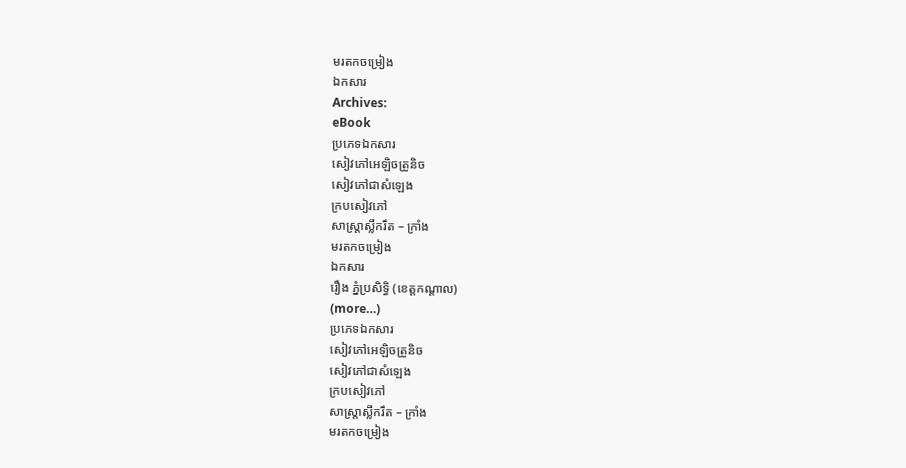មរតកចម្រៀង
ឯកសារ
Archives:
eBook
ប្រភេទឯកសារ
សៀវភៅអេឡិចត្រូនិច
សៀវភៅជាសំឡេង
ក្របសៀវភៅ
សាស្ត្រាស្លឹករឹត – ក្រាំង
មរតកចម្រៀង
ឯកសារ
រឿង ភ្នំប្រសិទ្ធិ (ខេត្ដកណ្ដាល)
(more…)
ប្រភេទឯកសារ
សៀវភៅអេឡិចត្រូនិច
សៀវភៅជាសំឡេង
ក្របសៀវភៅ
សាស្ត្រាស្លឹករឹត – ក្រាំង
មរតកចម្រៀង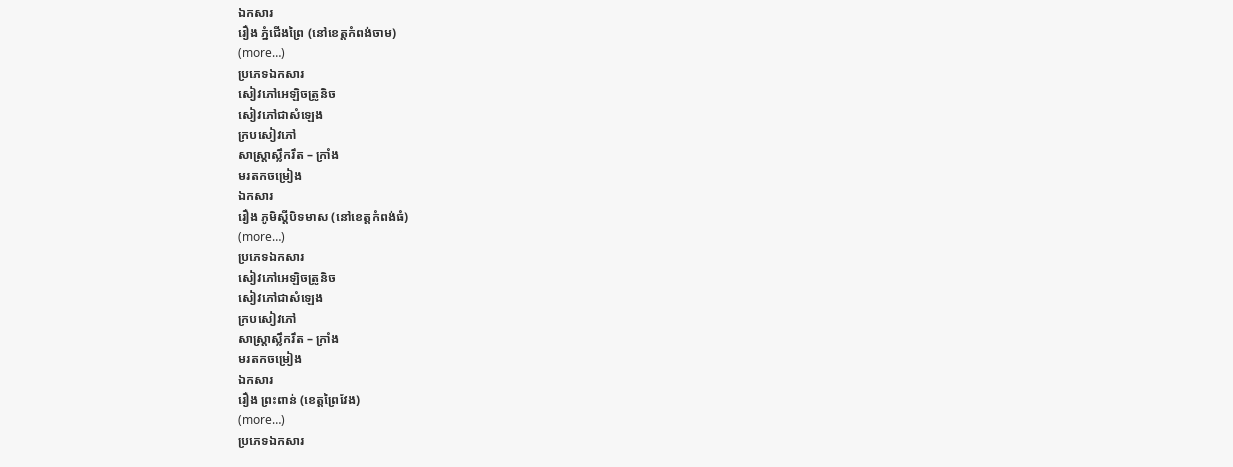ឯកសារ
រឿង ភ្នំជើងព្រៃ (នៅខេត្ដកំពង់ចាម)
(more…)
ប្រភេទឯកសារ
សៀវភៅអេឡិចត្រូនិច
សៀវភៅជាសំឡេង
ក្របសៀវភៅ
សាស្ត្រាស្លឹករឹត – ក្រាំង
មរតកចម្រៀង
ឯកសារ
រឿង ភូមិស្ដីបិទមាស (នៅខេត្ដកំពង់ធំ)
(more…)
ប្រភេទឯកសារ
សៀវភៅអេឡិចត្រូនិច
សៀវភៅជាសំឡេង
ក្របសៀវភៅ
សាស្ត្រាស្លឹករឹត – ក្រាំង
មរតកចម្រៀង
ឯកសារ
រឿង ព្រះពាន់ (ខេត្ដព្រៃវែង)
(more…)
ប្រភេទឯកសារ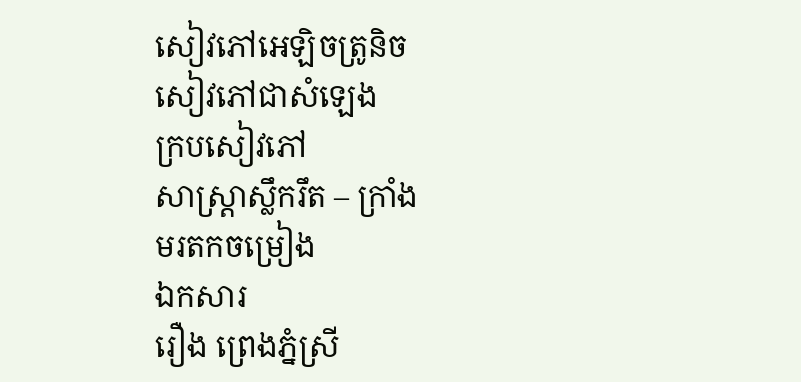សៀវភៅអេឡិចត្រូនិច
សៀវភៅជាសំឡេង
ក្របសៀវភៅ
សាស្ត្រាស្លឹករឹត – ក្រាំង
មរតកចម្រៀង
ឯកសារ
រឿង ព្រេងភ្នំស្រី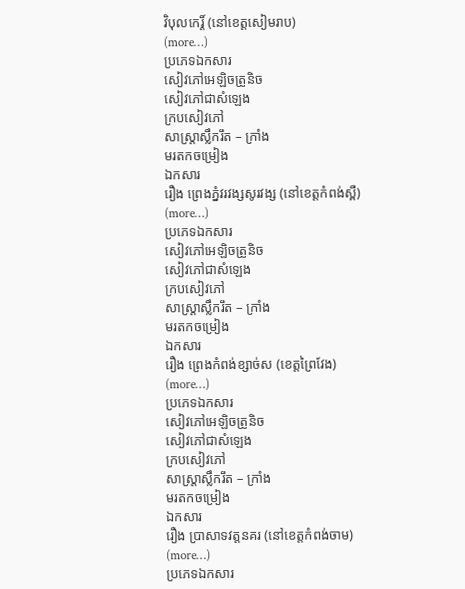វិបុលកេរ្ដិ៍ (នៅខេត្ដសៀមរាប)
(more…)
ប្រភេទឯកសារ
សៀវភៅអេឡិចត្រូនិច
សៀវភៅជាសំឡេង
ក្របសៀវភៅ
សាស្ត្រាស្លឹករឹត – ក្រាំង
មរតកចម្រៀង
ឯកសារ
រឿង ព្រេងភ្នំវរវង្សសូរវង្ស (នៅខេត្ដកំពង់ស្ពឺ)
(more…)
ប្រភេទឯកសារ
សៀវភៅអេឡិចត្រូនិច
សៀវភៅជាសំឡេង
ក្របសៀវភៅ
សាស្ត្រាស្លឹករឹត – ក្រាំង
មរតកចម្រៀង
ឯកសារ
រឿង ព្រេងកំពង់ខ្សាច់ស (ខេត្ដព្រៃវែង)
(more…)
ប្រភេទឯកសារ
សៀវភៅអេឡិចត្រូនិច
សៀវភៅជាសំឡេង
ក្របសៀវភៅ
សាស្ត្រាស្លឹករឹត – ក្រាំង
មរតកចម្រៀង
ឯកសារ
រឿង ប្រាសាទវត្ដនគរ (នៅខេត្ដកំពង់ចាម)
(more…)
ប្រភេទឯកសារ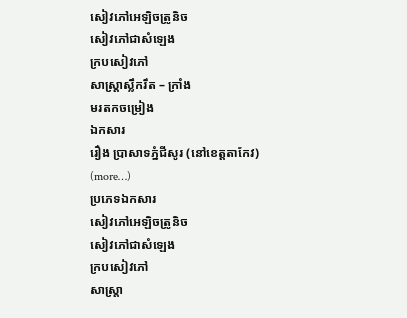សៀវភៅអេឡិចត្រូនិច
សៀវភៅជាសំឡេង
ក្របសៀវភៅ
សាស្ត្រាស្លឹករឹត – ក្រាំង
មរតកចម្រៀង
ឯកសារ
រឿង ប្រាសាទភ្នំជីសូរ (នៅខេត្ដតាកែវ)
(more…)
ប្រភេទឯកសារ
សៀវភៅអេឡិចត្រូនិច
សៀវភៅជាសំឡេង
ក្របសៀវភៅ
សាស្ត្រា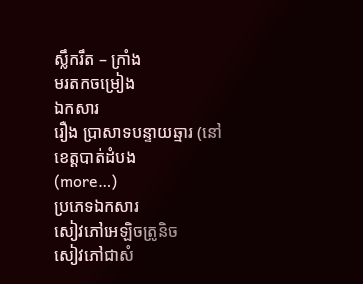ស្លឹករឹត – ក្រាំង
មរតកចម្រៀង
ឯកសារ
រឿង ប្រាសាទបន្ទាយឆ្មារ (នៅខេត្ដបាត់ដំបង
(more…)
ប្រភេទឯកសារ
សៀវភៅអេឡិចត្រូនិច
សៀវភៅជាសំ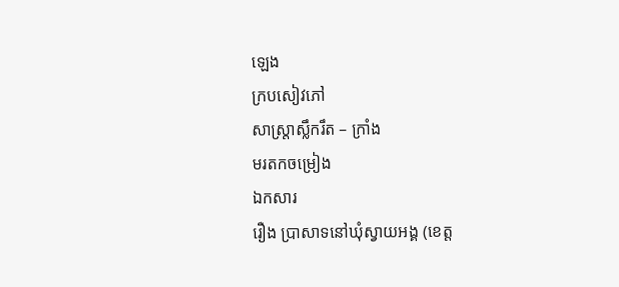ឡេង
ក្របសៀវភៅ
សាស្ត្រាស្លឹករឹត – ក្រាំង
មរតកចម្រៀង
ឯកសារ
រឿង ប្រាសាទនៅឃុំស្វាយអង្គ (ខេត្ដ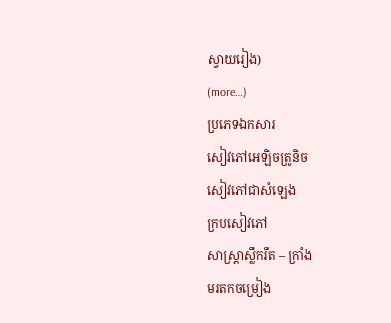ស្វាយរៀង)
(more…)
ប្រភេទឯកសារ
សៀវភៅអេឡិចត្រូនិច
សៀវភៅជាសំឡេង
ក្របសៀវភៅ
សាស្ត្រាស្លឹករឹត – ក្រាំង
មរតកចម្រៀង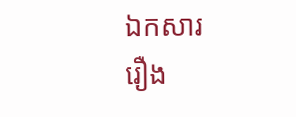ឯកសារ
រឿង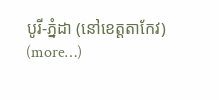បូរី-ភ្នំដា (នៅខេត្ដតាកែវ)
(more…)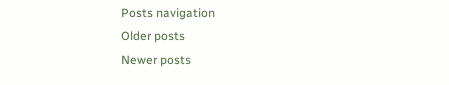Posts navigation
Older posts
Newer posts